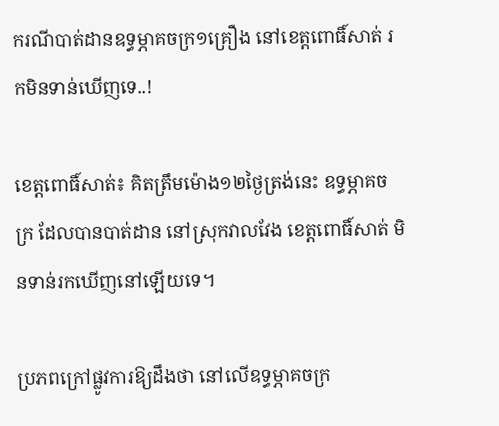ករណីបាត់ដានឧទ្ធម្ភាគចក្រ១គ្រឿង នៅខេត្តពោធិ៍សាត់ រកមិនទាន់ឃើញទេ..!

ខេត្តពោធិ៍សាត់៖ គិតត្រឹមម៉ោង១២ថ្ងៃត្រង់នេះ ឧទ្ធម្ភាគចក្រ ដែលបានបាត់ដាន នៅស្រុកវាលវែង ខេត្តពោធិ៍សាត់ មិនទាន់រកឃើញនៅឡើយទេ។

ប្រភពក្រៅផ្លូវការឱ្យដឹងថា នៅលើឧទ្ធម្ភាគចក្រ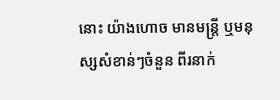នោះ យ៉ាងហោច មានមន្រ្តី ឬមនុស្សសំខាន់ៗចំនួន ពីរនាក់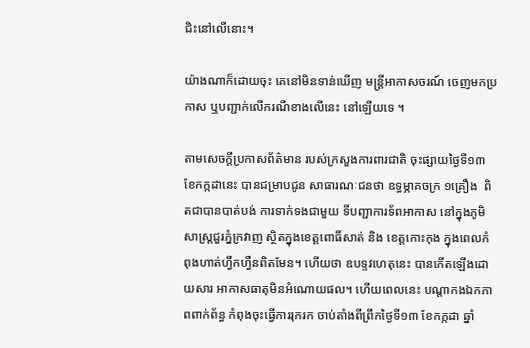ជិះនៅលើនោះ។

យ៉ាងណាក៏ដោយចុះ គេនៅមិនទាន់ឃើញ មន្រ្តីអាកាសចរណ៍ ចេញមកប្រកាស ឬបញ្ជាក់លើករណីខាងលើនេះ នៅឡើយទេ ។

តាមសេចក្តីប្រកាសព័ត៌មាន របស់ក្រសួងការពារជាតិ ចុះផ្សាយថ្ងៃទី១៣ ខែកក្កដានេះ បានជម្រាបជូន សាធារណៈជនថា ឧទ្ធម្ភាគចក្រ ១គ្រឿង  ពិតជាបានបាត់បង់ ការទាក់ទងជាមួយ ទីបញ្ជាការទ័ពអាកាស នៅក្នុងភូមិសាស្ត្រជួរភ្នំក្រវាញ ស្ថិតក្នុងខេត្តពោធិ៍សាត់ និង ខេត្តកោះកុង ក្នុងពេលកំពុងហាត់ហ្វឹកហ្វឺនពិតមែន។ ហើយថា ឧបទ្ទវហេតុនេះ បានកើតឡើងដោយសារ អាកាសធាតុមិនអំណោយផល។ ហើយពេលនេះ បណ្តាកងឯកភាពពាក់ព័ន្ធ កំពុងចុះធ្វើការរុករក ចាប់តាំងពីព្រឹកថ្ងៃទី១៣ ខែកក្កដា ឆ្នាំ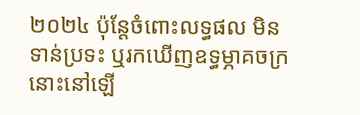២០២៤ ប៉ុន្តែចំពោះលទ្ធផល មិនទាន់ប្រទះ ឬរកឃើញឧទ្ធម្ភាគចក្រនោះនៅឡើ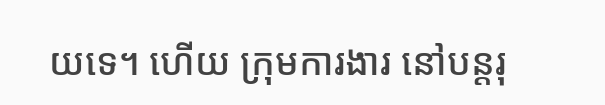យទេ។ ហើយ ក្រុមការងារ នៅបន្តរុ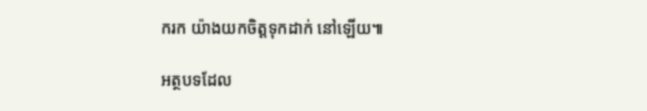ករក យ៉ាងយកចិត្តទុកដាក់ នៅឡើយ៕

អត្ថបទដែល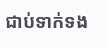ជាប់ទាក់ទង